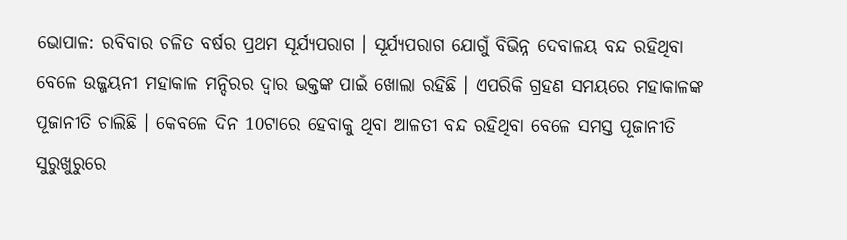ଭୋପାଳ: ରବିବାର ଚଳିତ ବର୍ଷର ପ୍ରଥମ ସୂର୍ଯ୍ୟପରାଗ । ସୂର୍ଯ୍ୟପରାଗ ଯୋଗୁଁ ବିଭିନ୍ନ ଦେବାଳୟ ବନ୍ଦ ରହିଥିବା ବେଳେ ଉଜ୍ଜୟନୀ ମହାକାଳ ମନ୍ଦିରର ଦ୍ବାର ଭକ୍ତଙ୍କ ପାଇଁ ଖୋଲା ରହିଛି । ଏପରିକି ଗ୍ରହଣ ସମୟରେ ମହାକାଳଙ୍କ ପୂଜାନୀତି ଚାଲିଛି । କେବଳେ ଦିନ 10ଟାରେ ହେବାକୁ ଥିବା ଆଳତୀ ବନ୍ଦ ରହିଥିବା ବେଳେ ସମସ୍ତ ପୂଜାନୀତି ସୁରୁଖୁରୁରେ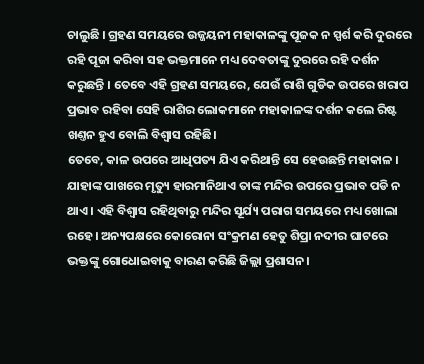ଚାଲୁଛି । ଗ୍ରହଣ ସମୟରେ ଉଜ୍ଜୟନୀ ମହାକାଳଙ୍କୁ ପୂଜକ ନ ସ୍ପର୍ଶ କରି ଦୁରରେ ରହି ପୂଜା କରିବା ସହ ଭକ୍ତମାନେ ମଧ୍ୟ ଦେବତାଙ୍କୁ ଦୁରରେ ରହି ଦର୍ଶନ କରୁଛନ୍ତି । ତେବେ ଏହି ଗ୍ରହଣ ସମୟରେ, ଯେଉଁ ରାଶି ଗୁଡିକ ଉପରେ ଖରାପ ପ୍ରଭାବ ରହିବା ସେହି ରାଶିର ଲୋକମାନେ ମହାକାଳଙ୍କ ଦର୍ଶନ କଲେ ରିଷ୍ଟ ଖଣ୍ତନ ହୁଏ ବୋଲି ବିଶ୍ବାସ ରହିଛି।
ତେବେ, କାଳ ଉପରେ ଆଧିପତ୍ୟ ଯିଏ କରିଥାନ୍ତି ସେ ହେଉଛନ୍ତି ମହାକାଳ । ଯାହାଙ୍କ ପାଖରେ ମୃତ୍ୟୁ ହାରମାନିଥାଏ ତାଙ୍କ ମନ୍ଦିର ଉପରେ ପ୍ରଭାବ ପଡି ନ ଥାଏ । ଏହି ବିଶ୍ବାସ ରହିଥିବାରୁ ମନ୍ଦିର ସୂର୍ଯ୍ୟ ପରାଗ ସମୟରେ ମଧ୍ୟ ଖୋଲା ରହେ। ଅନ୍ୟପକ୍ଷରେ କୋରୋନା ସଂକ୍ରମଣ ହେତୁ ଶିପ୍ରା ନଦୀର ଘାଟରେ ଭକ୍ତଙ୍କୁ ଗୋଧୋଇବାକୁ ବାରଣ କରିଛି ଜିଲ୍ଲା ପ୍ରଶାସନ।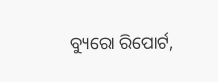ବ୍ୟୁରୋ ରିପୋର୍ଟ,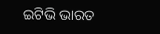ଇଟିଭି ଭାରତ